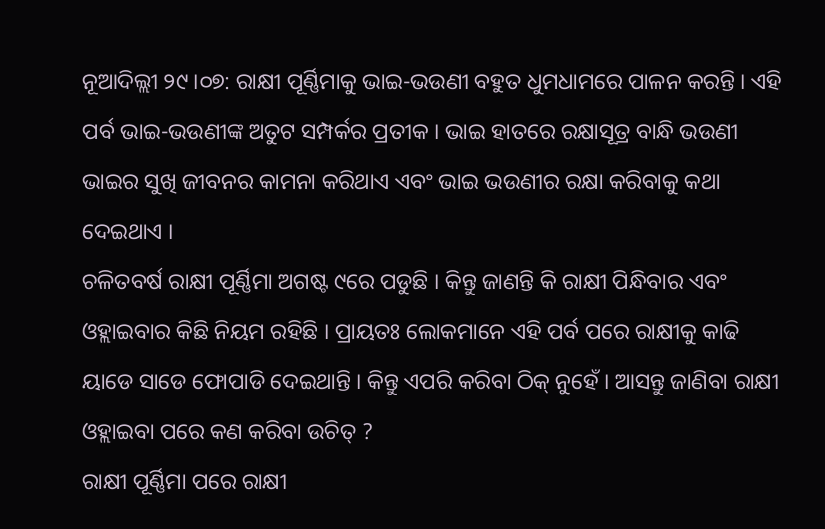ନୂଆଦିଲ୍ଲୀ ୨୯।୦୭: ରାକ୍ଷୀ ପୂର୍ଣ୍ଣିମାକୁ ଭାଇ-ଭଉଣୀ ବହୁତ ଧୁମଧାମରେ ପାଳନ କରନ୍ତି । ଏହି ପର୍ବ ଭାଇ-ଭଉଣୀଙ୍କ ଅତୁଟ ସମ୍ପର୍କର ପ୍ରତୀକ । ଭାଇ ହାତରେ ରକ୍ଷାସୂତ୍ର ବାନ୍ଧି ଭଉଣୀ ଭାଇର ସୁଖି ଜୀବନର କାମନା କରିଥାଏ ଏବଂ ଭାଇ ଭଉଣୀର ରକ୍ଷା କରିବାକୁ କଥା ଦେଇଥାଏ ।
ଚଳିତବର୍ଷ ରାକ୍ଷୀ ପୂର୍ଣ୍ଣିମା ଅଗଷ୍ଟ ୯ରେ ପଡୁଛି । କିନ୍ତୁ ଜାଣନ୍ତି କି ରାକ୍ଷୀ ପିନ୍ଧିବାର ଏବଂ ଓହ୍ଲାଇବାର କିଛି ନିୟମ ରହିଛି । ପ୍ରାୟତଃ ଲୋକମାନେ ଏହି ପର୍ବ ପରେ ରାକ୍ଷୀକୁ କାଢି ୟାଡେ ସାଡେ ଫୋପାଡି ଦେଇଥାନ୍ତି । କିନ୍ତୁ ଏପରି କରିବା ଠିକ୍ ନୁହେଁ । ଆସନ୍ତୁ ଜାଣିବା ରାକ୍ଷୀ ଓହ୍ଲାଇବା ପରେ କଣ କରିବା ଉଚିତ୍ ?
ରାକ୍ଷୀ ପୂର୍ଣ୍ଣିମା ପରେ ରାକ୍ଷୀ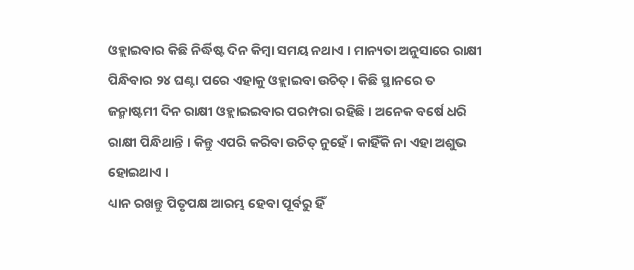ଓହ୍ଲାଇବାର କିଛି ନିର୍ଦ୍ଧିଷ୍ଟ ଦିନ କିମ୍ବା ସମୟ ନଥାଏ । ମାନ୍ୟତା ଅନୁସାରେ ରାକ୍ଷୀ ପିନ୍ଧିବାର ୨୪ ଘଣ୍ଟା ପରେ ଏହାକୁ ଓହ୍ଲାଇବା ଉଚିତ୍ । କିଛି ସ୍ଥାନରେ ତ ଜନ୍ମାଷ୍ଟମୀ ଦିନ ରାକ୍ଷୀ ଓହ୍ଲାଇଇବାର ପରମ୍ପରା ରହିଛି । ଅନେକ ବର୍ଷେ ଧରି ରାକ୍ଷୀ ପିନ୍ଧିଥାନ୍ତି । କିନ୍ତୁ ଏପରି କରିବା ଉଚିତ୍ ନୁହେଁ । କାହିଁକି ନା ଏହା ଅଶୁଭ ହୋଇଥାଏ ।
ଧ୍ୟାନ ରଖନ୍ତୁ ପିତୃପକ୍ଷ ଆରମ୍ଭ ହେବା ପୂର୍ବରୁ ହିଁ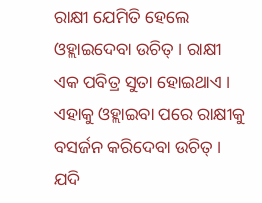ରାକ୍ଷୀ ଯେମିତି ହେଲେ ଓହ୍ଲାଇଦେବା ଉଚିତ୍ । ରାକ୍ଷୀ ଏକ ପବିତ୍ର ସୁତା ହୋଇଥାଏ । ଏହାକୁ ଓହ୍ଲାଇବା ପରେ ରାକ୍ଷୀକୁ ବସର୍ଜନ କରିଦେବା ଉଚିତ୍ । ଯଦି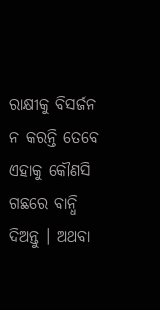ରାକ୍ଷୀକୁ ବିସର୍ଜନ ନ କରନ୍ତି ତେବେ ଏହାକୁ କୌଣସି ଗଛରେ ବାନ୍ଧି ଦିଅନ୍ତୁ । ଅଥବା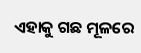ଏହାକୁ ଗଛ ମୂଳରେ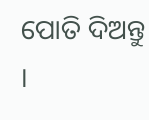ପୋତି ଦିଅନ୍ତୁ ।